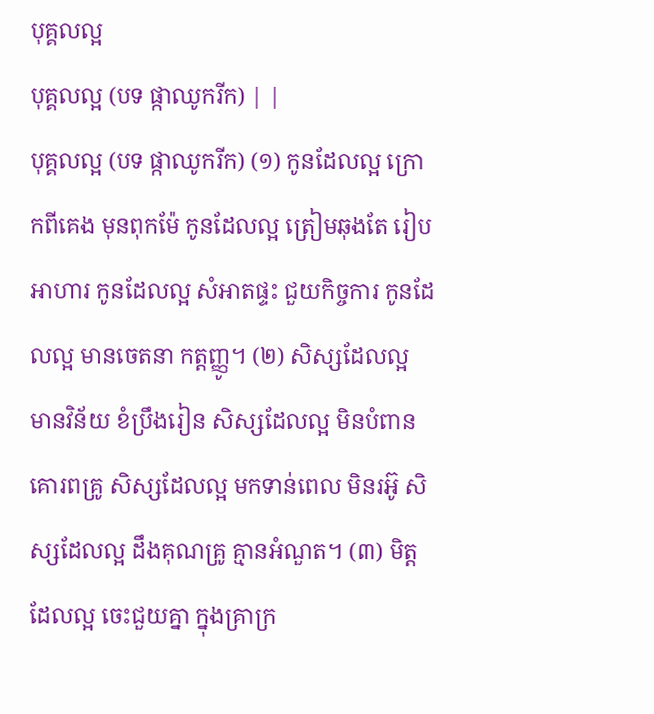បុគ្គលល្អ
បុគ្គលល្អ (បទ ផ្កាឈូករីក) | |
បុគ្គលល្អ (បទ ផ្កាឈូករីក) (១) កូនដែលល្អ ក្រោកពីគេង មុនពុកម៉ែ កូនដែលល្អ ត្រៀមឆុងតែ រៀបអាហារ កូនដែលល្អ សំអាតផ្ទះ ជួយកិច្ចការ កូនដែលល្អ មានចេតនា កត្តញ្ញូ។ (២) សិស្សដែលល្អ មានវិន័យ ខំប្រឹងរៀន សិស្សដែលល្អ មិនបំពាន គោរពគ្រូ សិស្សដែលល្អ មកទាន់ពេល មិនរអ៊ូ សិស្សដែលល្អ ដឹងគុណគ្រូ គ្មានអំណួត។ (៣) មិត្តដែលល្អ ចេះជួយគ្នា ក្នុងគ្រាក្រ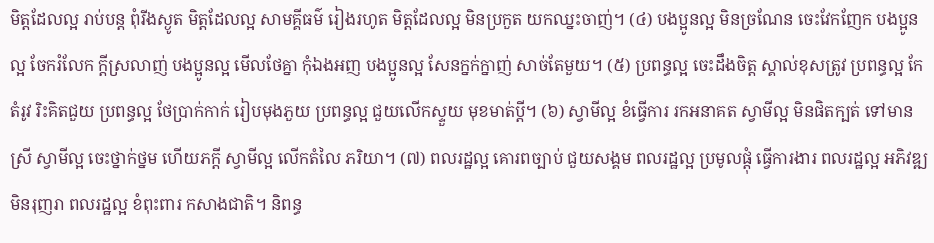មិត្តដែលល្អ រាប់បន្ត ពុំរីងស្ងូត មិត្តដែលល្អ សាមគ្គីធម៌ រៀងរហូត មិត្តដែលល្អ មិនប្រកួត យកឈ្នះចាញ់។ (៤) បងប្អូនល្អ មិនច្រណែន ចេះវែកញែក បងប្អូនល្អ ចែករំលែក ក្ដីស្រលាញ់ បងប្អូនល្អ មើលថែគ្នា កុំឯងអញ បងប្អូនល្អ សែនក្នក់ក្នាញ់ សាច់តែមួយ។ (៥) ប្រពន្ធល្អ ចេះដឹងចិត្ត ស្គាល់ខុសត្រូវ ប្រពន្ធល្អ កែតំរូវ រិះគិតជួយ ប្រពន្ធល្អ ថែប្រាក់កាក់ រៀបមុងភួយ ប្រពន្ធល្អ ជួយលើកស្ទួយ មុខមាត់ប្ដី។ (៦) ស្វាមីល្អ ខំធ្វើការ រកអនាគត ស្វាមីល្អ មិនផិតក្បត់ ទៅមានស្រី ស្វាមីល្អ ចេះថ្នាក់ថ្នម ហើយភក្ដី ស្វាមីល្អ លើកតំលៃ ភរិយា។ (៧) ពលរដ្ឋល្អ គោរពច្បាប់ ជួយសង្គម ពលរដ្ឋល្អ ប្រមូលផ្ដុំ ធ្វើការងារ ពលរដ្ឋល្អ អភិវឌ្ឍ មិនរុញរា ពលរដ្ឋល្អ ខំពុះពារ កសាងជាតិ។ និពន្ធ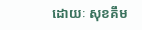ដោយៈ សុខគឹម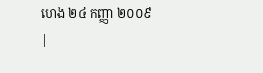ហេង ២៤ កញ្ញា ២០០៩ |